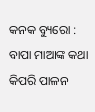କନକ ବ୍ୟୁରୋ : ବାପା ମାଆଙ୍କ କଥା କିପରି ପାଳନ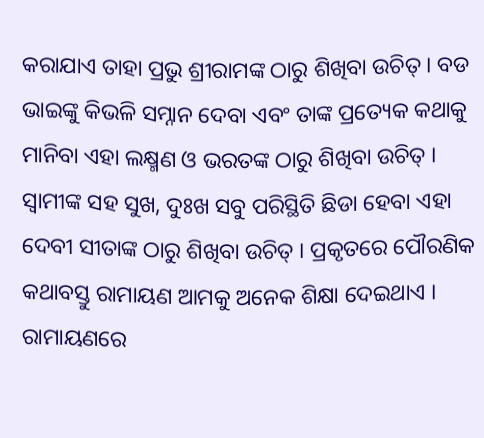କରାଯାଏ ତାହା ପ୍ରଭୁ ଶ୍ରୀରାମଙ୍କ ଠାରୁ ଶିଖିବା ଉଚିତ୍ । ବଡ ଭାଇଙ୍କୁ କିଭଳି ସମ୍ନାନ ଦେବା ଏବଂ ତାଙ୍କ ପ୍ରତ୍ୟେକ କଥାକୁ ମାନିବା ଏହା ଲକ୍ଷ୍ମଣ ଓ ଭରତଙ୍କ ଠାରୁ ଶିଖିବା ଉଚିତ୍ । ସ୍ୱାମୀଙ୍କ ସହ ସୁଖ, ଦୁଃଖ ସବୁ ପରିସ୍ଥିତି ଛିଡା ହେବା ଏହା ଦେବୀ ସୀତାଙ୍କ ଠାରୁ ଶିଖିବା ଉଚିତ୍ । ପ୍ରକୃତରେ ପୌରଣିକ କଥାବସ୍ତୁ ରାମାୟଣ ଆମକୁ ଅନେକ ଶିକ୍ଷା ଦେଇଥାଏ । ରାମାୟଣରେ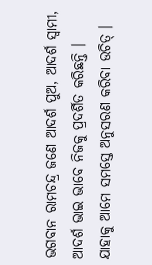ଭଗବାନ ରାମଚନ୍ଦ୍ର ଜଣେ ଆଦର୍ଶ ପୁଅ, ଆଦର୍ଶ ସ୍ୱାମୀ, ଆଦର୍ଶ ଭାଇ ଭାବେ ନିଜକୁ ପ୍ରଦର୍ଶିତ କରିଛନ୍ତି । ଯାହାକୁ ଆମେ ସମସ୍ତେ ଅନୁସରଣ କରିବା ଉଚିତ୍ ।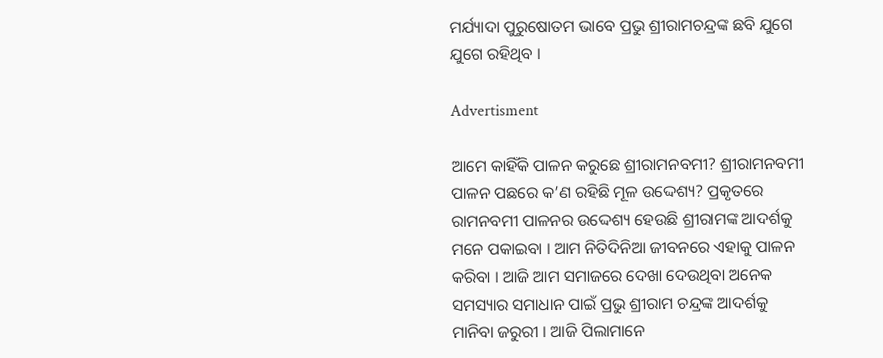ମର୍ଯ୍ୟାଦା ପୁରୁଷୋତମ ଭାବେ ପ୍ରଭୁ ଶ୍ରୀରାମଚନ୍ଦ୍ରଙ୍କ ଛବି ଯୁଗେ ଯୁଗେ ରହିଥିବ ।

Advertisment

ଆମେ କାହିଁକି ପାଳନ କରୁଛେ ଶ୍ରୀରାମନବମୀ? ଶ୍ରୀରାମନବମୀ ପାଳନ ପଛରେ କ’ଣ ରହିଛି ମୂଳ ଉଦ୍ଦେଶ୍ୟ? ପ୍ରକୃତରେ ରାମନବମୀ ପାଳନର ଉଦ୍ଦେଶ୍ୟ ହେଉଛି ଶ୍ରୀରାମଙ୍କ ଆଦର୍ଶକୁ ମନେ ପକାଇବା । ଆମ ନିତିଦିନିଆ ଜୀବନରେ ଏହାକୁ ପାଳନ କରିବା । ଆଜି ଆମ ସମାଜରେ ଦେଖା ଦେଉଥିବା ଅନେକ ସମସ୍ୟାର ସମାଧାନ ପାଇଁ ପ୍ରଭୁ ଶ୍ରୀରାମ ଚନ୍ଦ୍ରଙ୍କ ଆଦର୍ଶକୁ ମାନିବା ଜରୁରୀ । ଆଜି ପିଲାମାନେ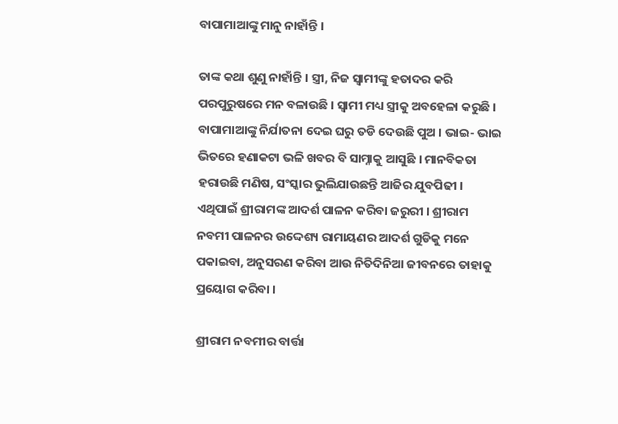ବାପାମାଆଙ୍କୁ ମାନୁ ନାହାଁନ୍ତି ।

ତାଙ୍କ କଥା ଶୁଣୁ ନାହାଁନ୍ତି । ସ୍ତ୍ରୀ, ନିଜ ସ୍ୱାମୀଙ୍କୁ ହତାଦର କରି ପରପୁରୁଷରେ ମନ ବଳାଉଛି । ସ୍ୱାମୀ ମଧ୍ୟ ସ୍ତ୍ରୀକୁ ଅବହେଳା କରୁଛି । ବାପାମାଆଙ୍କୁ ନିର୍ଯାତନା ଦେଇ ଘରୁ ତଡି ଦେଉଛି ପୁଅ । ଭାଇ- ଭାଇ ଭିତରେ ହଣାକଟା ଭଳି ଖବର ବି ସାମ୍ନାକୁ ଆସୁଛି । ମାନବିକତା ହରାଉଛି ମଣିଷ, ସଂସ୍କାର ଭୁଲିଯାଉଛନ୍ତି ଆଜିର ଯୁବପିଢୀ । ଏଥିପାଇଁ ଶ୍ରୀରାମଙ୍କ ଆଦର୍ଶ ପାଳନ କରିବା ଜରୁରୀ । ଶ୍ରୀରାମ ନବମୀ ପାଳନର ଉଦ୍ଦେଶ୍ୟ ରାମାୟଣର ଆଦର୍ଶ ଗୁଡିକୁ ମନେ ପକାଇବା, ଅନୁସରଣ କରିବା ଆଉ ନିତିଦିନିଆ ଜୀବନରେ ତାହାକୁ ପ୍ରୟୋଗ କରିବା ।

ଶ୍ରୀରାମ ନବମୀର ବାର୍ତ୍ତା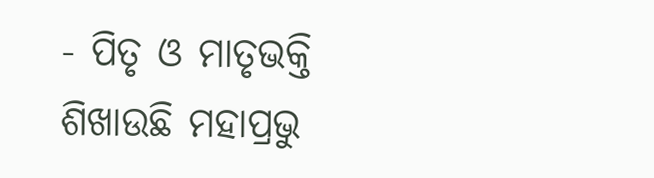- ପିତୃ ଓ ମାତୃଭକ୍ତି ଶିଖାଉଛି ମହାପ୍ରଭୁ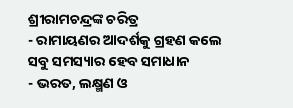ଶ୍ରୀରାମଚନ୍ଦ୍ରଙ୍କ ଚରିତ୍ର
- ରାମାୟଣର ଆଦର୍ଶକୁ ଗ୍ରହଣ କଲେ ସବୁ ସମସ୍ୟାର ହେବ ସମାଧାନ
- ଭରତ, ଲକ୍ଷ୍ମଣ ଓ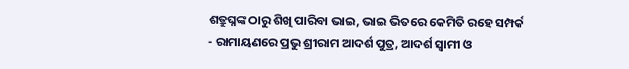ଶତ୍ରୁଘ୍ନଙ୍କ ଠାରୁ ଶିଖି ପାରିବା ଭାଇ, ଭାଇ ଭିତରେ କେମିତି ରହେ ସମ୍ପର୍କ
- ରାମାୟଣରେ ପ୍ରଭୁ ଶ୍ରୀରାମ ଆଦର୍ଶ ପୁତ୍ର, ଆଦର୍ଶ ସ୍ୱାମୀ ଓ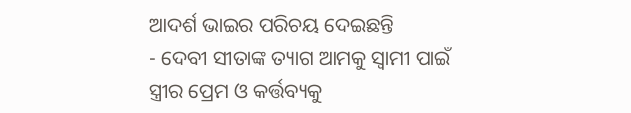ଆଦର୍ଶ ଭାଇର ପରିଚୟ ଦେଇଛନ୍ତି
- ଦେବୀ ସୀତାଙ୍କ ତ୍ୟାଗ ଆମକୁ ସ୍ୱାମୀ ପାଇଁ ସ୍ତ୍ରୀର ପ୍ରେମ ଓ କର୍ତ୍ତବ୍ୟକୁ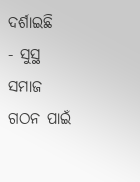ଦର୍ଶାଇଛି
- ସୁସ୍ଥ ସମାଜ ଗଠନ ପାଇଁ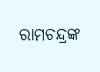ରାମଚନ୍ଦ୍ରଙ୍କ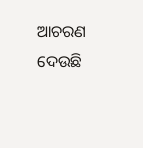ଆଚରଣ ଦେଉଛି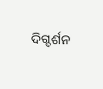ଦିଗ୍ଦର୍ଶନ